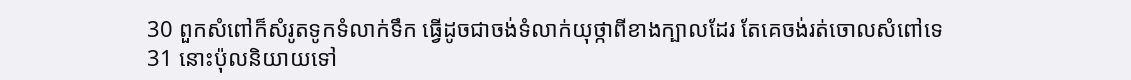30 ពួកសំពៅក៏សំរូតទូកទំលាក់ទឹក ធ្វើដូចជាចង់ទំលាក់យុថ្កាពីខាងក្បាលដែរ តែគេចង់រត់ចោលសំពៅទេ
31 នោះប៉ុលនិយាយទៅ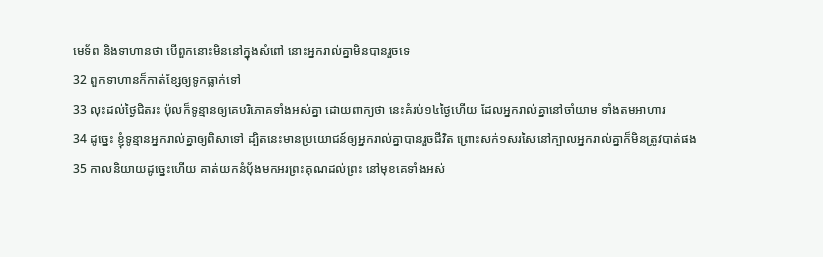មេទ័ព និងទាហានថា បើពួកនោះមិននៅក្នុងសំពៅ នោះអ្នករាល់គ្នាមិនបានរួចទេ
32 ពួកទាហានក៏កាត់ខ្សែឲ្យទូកធ្លាក់ទៅ
33 លុះដល់ថ្ងៃជិតរះ ប៉ុលក៏ទូន្មានឲ្យគេបរិភោគទាំងអស់គ្នា ដោយពាក្យថា នេះគំរប់១៤ថ្ងៃហើយ ដែលអ្នករាល់គ្នានៅចាំយាម ទាំងតមអាហារ
34 ដូច្នេះ ខ្ញុំទូន្មានអ្នករាល់គ្នាឲ្យពិសាទៅ ដ្បិតនេះមានប្រយោជន៍ឲ្យអ្នករាល់គ្នាបានរួចជីវិត ព្រោះសក់១សរសៃនៅក្បាលអ្នករាល់គ្នាក៏មិនត្រូវបាត់ផង
35 កាលនិយាយដូច្នេះហើយ គាត់យកនំបុ័ងមកអរព្រះគុណដល់ព្រះ នៅមុខគេទាំងអស់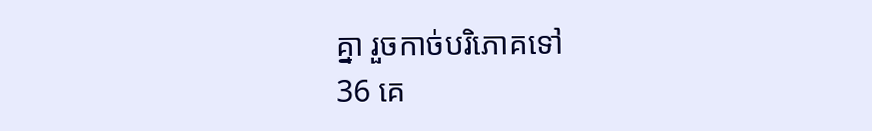គ្នា រួចកាច់បរិភោគទៅ
36 គេ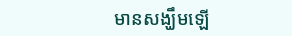មានសង្ឃឹមឡើ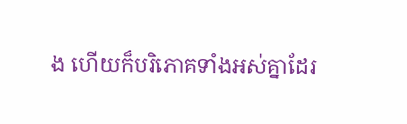ង ហើយក៏បរិភោគទាំងអស់គ្នាដែរ